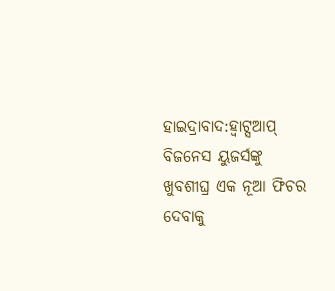ହାଇଦ୍ରାବାଦ:ହ୍ବାଟ୍ସଆପ୍ ବିଜନେସ ୟୁଜର୍ସଙ୍କୁ ଖୁବଶୀଘ୍ର ଏକ ନୂଆ ଫିଚର ଦେବାକୁ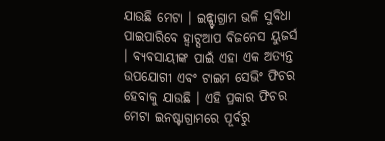ଯାଉଛି ମେଟା । ଇନ୍ଷ୍ଟାଗ୍ରାମ ଭଳି ସୁବିଧା ପାଇପାରିବେ ହ୍ବାଟ୍ସଆପ ବିଜନେସ ୟୁଜର୍ସ । ବ୍ୟବସାୟୀଙ୍କ ପାଇଁ ଏହା ଏକ ଅତ୍ୟନ୍ତ ଉପଯୋଗୀ ଏବଂ ଟାଇମ ସେଭିଂ ଫିଚର ହେବାକୁ ଯାଉଛି । ଏହି ପ୍ରକାର ଫିଚର ମେଟା ଇନଷ୍ଟାଗ୍ରାମରେ ପୂର୍ବରୁ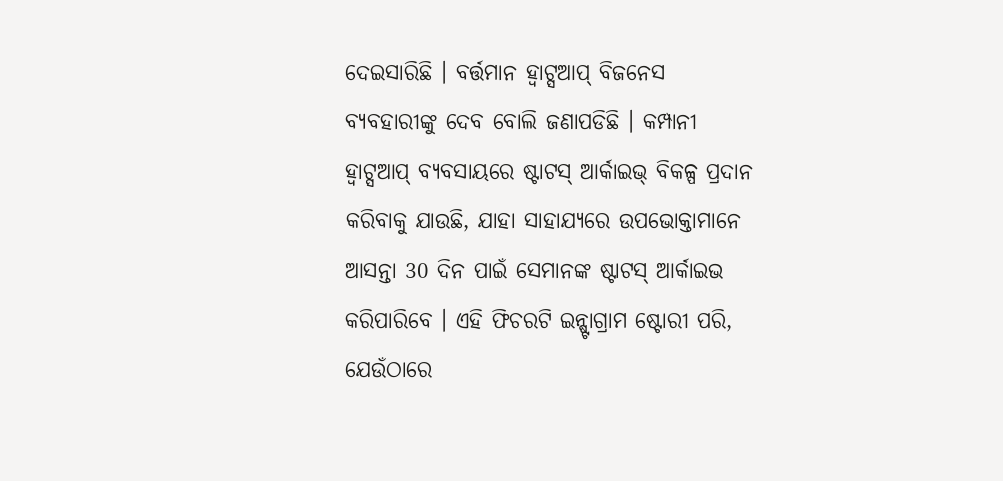ଦେଇସାରିଛି । ବର୍ତ୍ତମାନ ହ୍ବାଟ୍ସଆପ୍ ବିଜନେସ ବ୍ୟବହାରୀଙ୍କୁ ଦେବ ବୋଲି ଜଣାପଡିଛି । କମ୍ପାନୀ ହ୍ବାଟ୍ସଆପ୍ ବ୍ୟବସାୟରେ ଷ୍ଟାଟସ୍ ଆର୍କାଇଭ୍ ବିକଳ୍ପ ପ୍ରଦାନ କରିବାକୁ ଯାଉଛି, ଯାହା ସାହାଯ୍ୟରେ ଉପଭୋକ୍ତାମାନେ ଆସନ୍ତା 30 ଦିନ ପାଇଁ ସେମାନଙ୍କ ଷ୍ଟାଟସ୍ ଆର୍କାଇଭ କରିପାରିବେ । ଏହି ଫିଚରଟି ଇନ୍ଷ୍ଟାଗ୍ରାମ ଷ୍ଟୋରୀ ପରି, ଯେଉଁଠାରେ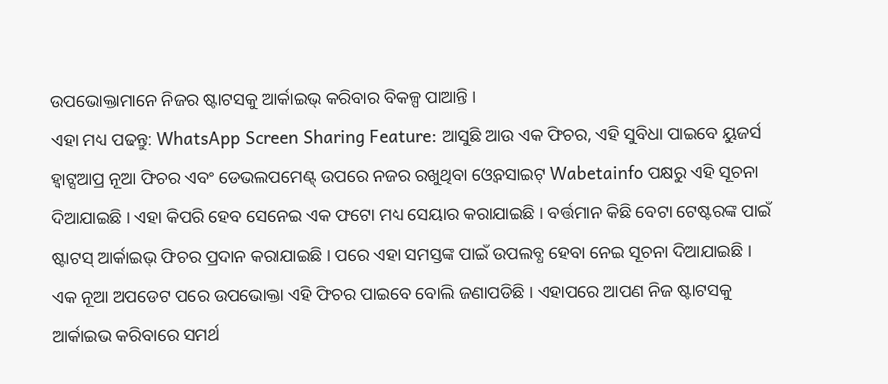ଉପଭୋକ୍ତାମାନେ ନିଜର ଷ୍ଟାଟସକୁ ଆର୍କାଇଭ୍ କରିବାର ବିକଳ୍ପ ପାଆନ୍ତି ।
ଏହା ମଧ୍ୟ ପଢନ୍ତୁ: WhatsApp Screen Sharing Feature: ଆସୁଛି ଆଉ ଏକ ଫିଚର, ଏହି ସୁବିଧା ପାଇବେ ୟୁଜର୍ସ
ହ୍ବାଟ୍ସଆପ୍ର ନୂଆ ଫିଚର ଏବଂ ଡେଭଲପମେଣ୍ଟ୍ ଉପରେ ନଜର ରଖୁଥିବା ଓ୍ବେବସାଇଟ୍ Wabetainfo ପକ୍ଷରୁ ଏହି ସୂଚନା ଦିଆଯାଇଛି । ଏହା କିପରି ହେବ ସେନେଇ ଏକ ଫଟୋ ମଧ୍ୟ ସେୟାର କରାଯାଇଛି । ବର୍ତ୍ତମାନ କିଛି ବେଟା ଟେଷ୍ଟରଙ୍କ ପାଇଁ ଷ୍ଟାଟସ୍ ଆର୍କାଇଭ୍ ଫିଚର ପ୍ରଦାନ କରାଯାଇଛି । ପରେ ଏହା ସମସ୍ତଙ୍କ ପାଇଁ ଉପଲବ୍ଧ ହେବା ନେଇ ସୂଚନା ଦିଆଯାଇଛି । ଏକ ନୂଆ ଅପଡେଟ ପରେ ଉପଭୋକ୍ତା ଏହି ଫିଚର ପାଇବେ ବୋଲି ଜଣାପଡିଛି । ଏହାପରେ ଆପଣ ନିଜ ଷ୍ଟାଟସକୁ ଆର୍କାଇଭ କରିବାରେ ସମର୍ଥ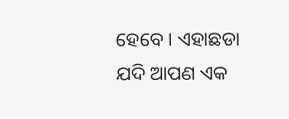ହେବେ । ଏହାଛଡା ଯଦି ଆପଣ ଏକ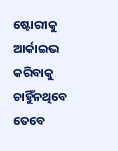ଷ୍ଟୋରୀକୁ ଆର୍କାଇଭ କରିବାକୁ ଚାହିୁଁନଥିବେ ତେବେ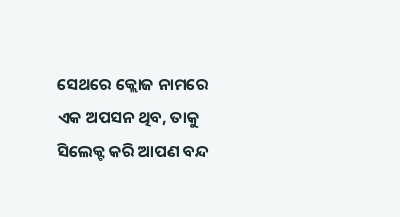ସେଥରେ କ୍ଲୋଜ ନାମରେ ଏକ ଅପସନ ଥିବ, ତାକୁ ସିଲେକ୍ଟ କରି ଆପଣ ବନ୍ଦ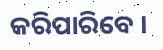କରିପାରିବେ ।